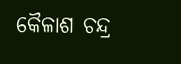କୈଳାଶ ଚନ୍ଦ୍ର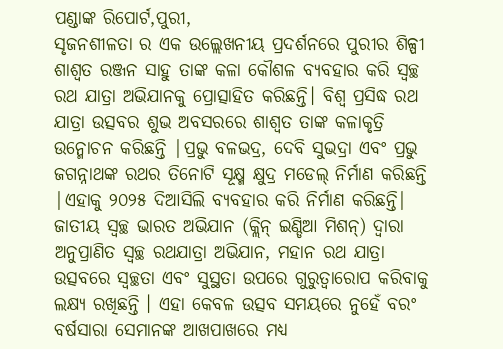ପଣ୍ଡାଙ୍କ ରିପୋର୍ଟ,ପୁରୀ,
ସୃଜନଶୀଳତା ର ଏକ ଉଲ୍ଲେଖନୀୟ ପ୍ରଦର୍ଶନରେ ପୁରୀର ଶିଳ୍ପୀ ଶାଶ୍ୱତ ରଞ୍ଜନ ସାହୁ ତାଙ୍କ କଳା କୌଶଳ ବ୍ୟବହାର କରି ସ୍ୱଚ୍ଛ ରଥ ଯାତ୍ରା ଅଭିଯାନକୁ ପ୍ରୋତ୍ସାହିତ କରିଛନ୍ତି। ବିଶ୍ୱ ପ୍ରସିଦ୍ଧ ରଥ ଯାତ୍ରା ଉତ୍ସବର ଶୁଭ ଅବସରରେ ଶାଶ୍ୱତ ତାଙ୍କ କଳାକୃତ୍ରି ଉନ୍ମୋଚନ କରିଛନ୍ତି |ପ୍ରଭୁ ବଳଭଦ୍ର, ଦେବି ସୁଭଦ୍ରା ଏବଂ ପ୍ରଭୁ ଜଗନ୍ନାଥଙ୍କ ରଥର ତିନୋଟି ସୂକ୍ଷ୍ମ କ୍ଷୁଦ୍ର ମଡେଲ୍ ନିର୍ମାଣ କରିଛନ୍ତି |ଏହାକୁ ୨୦୨୫ ଦିଆସିଲି ବ୍ୟବହାର କରି ନିର୍ମାଣ କରିଛନ୍ତି|
ଜାତୀୟ ସ୍ୱଚ୍ଛ ଭାରତ ଅଭିଯାନ (କ୍ଲିନ୍ ଇଣ୍ଡିଆ ମିଶନ୍) ଦ୍ୱାରା ଅନୁପ୍ରାଣିତ ସ୍ୱଚ୍ଛ ରଥଯାତ୍ରା ଅଭିଯାନ, ମହାନ ରଥ ଯାତ୍ରା ଉତ୍ସବରେ ସ୍ୱଚ୍ଛତା ଏବଂ ସୁସ୍ଥତା ଉପରେ ଗୁରୁତ୍ୱାରୋପ କରିବାକୁ ଲକ୍ଷ୍ୟ ରଖିଛନ୍ତି । ଏହା କେବଳ ଉତ୍ସବ ସମୟରେ ନୁହେଁ ବରଂ ବର୍ଷସାରା ସେମାନଙ୍କ ଆଖପାଖରେ ମଧ୍ୟ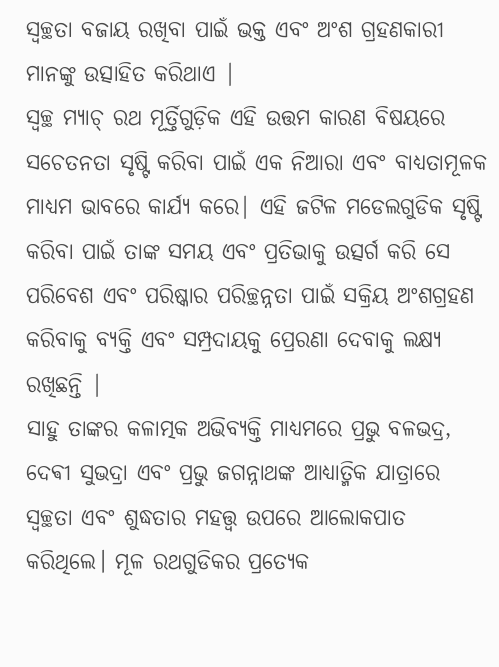ସ୍ୱଚ୍ଛତା ବଜାୟ ରଖିବା ପାଇଁ ଭକ୍ତ ଏବଂ ଅଂଶ ଗ୍ରହଣକାରୀ ମାନଙ୍କୁ ଉତ୍ସାହିତ କରିଥାଏ |
ସ୍ୱଚ୍ଛ ମ୍ୟାଚ୍ ରଥ ମୂର୍ତ୍ତିଗୁଡ଼ିକ ଏହି ଉତ୍ତମ କାରଣ ବିଷୟରେ ସଚେତନତା ସୃଷ୍ଟି କରିବା ପାଇଁ ଏକ ନିଆରା ଏବଂ ବାଧ୍ୟତାମୂଳକ ମାଧ୍ୟମ ଭାବରେ କାର୍ଯ୍ୟ କରେ| ଏହି ଜଟିଳ ମଡେଲଗୁଡିକ ସୃଷ୍ଟି କରିବା ପାଇଁ ତାଙ୍କ ସମୟ ଏବଂ ପ୍ରତିଭାକୁ ଉତ୍ସର୍ଗ କରି ସେ ପରିବେଶ ଏବଂ ପରିଷ୍କାର ପରିଚ୍ଛନ୍ନତା ପାଇଁ ସକ୍ରିୟ ଅଂଶଗ୍ରହଣ କରିବାକୁ ବ୍ୟକ୍ତି ଏବଂ ସମ୍ପ୍ରଦାୟକୁ ପ୍ରେରଣା ଦେବାକୁ ଲକ୍ଷ୍ୟ ରଖିଛନ୍ତି |
ସାହୁ ତାଙ୍କର କଳାତ୍ମକ ଅଭିବ୍ୟକ୍ତି ମାଧ୍ୟମରେ ପ୍ରଭୁ ବଳଭଦ୍ର, ଦେଵୀ ସୁଭଦ୍ରା ଏବଂ ପ୍ରଭୁ ଜଗନ୍ନାଥଙ୍କ ଆଧ୍ୟାତ୍ମିକ ଯାତ୍ରାରେ ସ୍ୱଚ୍ଛତା ଏବଂ ଶୁଦ୍ଧତାର ମହତ୍ତ୍ୱ ଉପରେ ଆଲୋକପାତ କରିଥିଲେ। ମୂଳ ରଥଗୁଡିକର ପ୍ରତ୍ୟେକ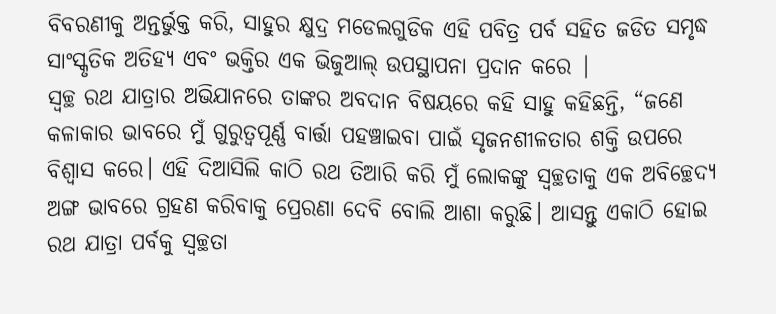ବିବରଣୀକୁ ଅନ୍ତର୍ଭୁକ୍ତ କରି, ସାହୁର କ୍ଷୁଦ୍ର ମଡେଲଗୁଡିକ ଏହି ପବିତ୍ର ପର୍ବ ସହିତ ଜଡିତ ସମୃଦ୍ଧ ସାଂସ୍କୃତିକ ଅତିହ୍ୟ ଏବଂ ଭକ୍ତିର ଏକ ଭିଜୁଆଲ୍ ଉପସ୍ଥାପନା ପ୍ରଦାନ କରେ |
ସ୍ୱଚ୍ଛ ରଥ ଯାତ୍ରାର ଅଭିଯାନରେ ତାଙ୍କର ଅବଦାନ ବିଷୟରେ କହି ସାହୁ କହିଛନ୍ତି, “ଜଣେ କଳାକାର ଭାବରେ ମୁଁ ଗୁରୁତ୍ୱପୂର୍ଣ୍ଣ ବାର୍ତ୍ତା ପହଞ୍ଚାଇବା ପାଇଁ ସୃଜନଶୀଳତାର ଶକ୍ତି ଉପରେ ବିଶ୍ୱାସ କରେ। ଏହି ଦିଆସିଲି କାଠି ରଥ ତିଆରି କରି ମୁଁ ଲୋକଙ୍କୁ ସ୍ୱଚ୍ଛତାକୁ ଏକ ଅବିଚ୍ଛେଦ୍ୟ ଅଙ୍ଗ ଭାବରେ ଗ୍ରହଣ କରିବାକୁ ପ୍ରେରଣା ଦେବି ବୋଲି ଆଶା କରୁଛି। ଆସନ୍ତୁ ଏକାଠି ହୋଇ ରଥ ଯାତ୍ରା ପର୍ବକୁ ସ୍ୱଚ୍ଛତା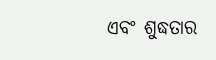ଏବଂ ଶୁଦ୍ଧତାର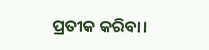ପ୍ରତୀକ କରିବା।